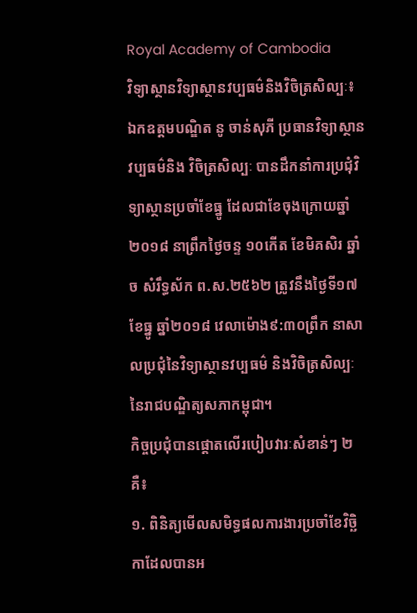Royal Academy of Cambodia
វិទ្យាស្ថានវិទ្យាស្ថានវប្បធម៌និងវិចិត្រសិល្បៈ៖ ឯកឧត្តមបណ្ឌិត នូ ចាន់សុភី ប្រធានវិទ្យាស្ថានវប្បធម៌និង វិចិត្រសិល្បៈ បានដឹកនាំការប្រជុំវិទ្យាស្ថានប្រចាំខែធ្នូ ដែលជាខែចុងក្រោយឆ្នាំ២០១៨ នាព្រឹកថ្ងៃចន្ទ ១០កើត ខែមិគសិរ ឆ្នាំច សំរឹទ្ធស័ក ព.ស.២៥៦២ ត្រូវនឹងថ្ងៃទី១៧ ខែធ្នូ ឆ្នាំ២០១៨ វេលាម៉ោង៩:៣០ព្រឹក នាសាលប្រជុំនៃវិទ្យាស្ថានវប្បធម៌ និងវិចិត្រសិល្បៈ នៃរាជបណ្ឌិត្យសភាកម្ពុជា។
កិច្ចប្រជុំបានផ្តោតលើរបៀបវារៈសំខាន់ៗ ២គឺ៖
១. ពិនិត្យមើលសមិទ្ធផលការងារប្រចាំខែវិច្ឆិកាដែលបានអ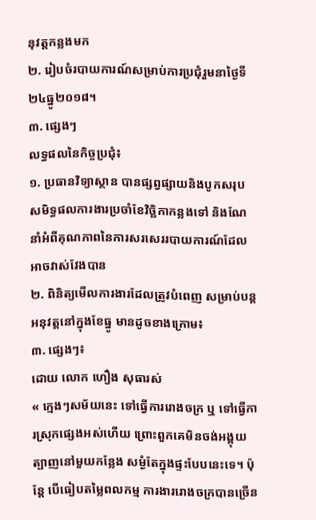នុវត្តកន្លងមក
២. រៀបចំរបាយការណ៍សម្រាប់ការប្រជុំរួមនាថ្ងៃទី២៤ធ្នូ២០១៨។
៣. ផ្សេងៗ
លទ្ធផលនៃកិច្ចប្រជុំ៖
១. ប្រធានវិទ្យាស្ថាន បានផ្សព្វផ្សាយនិងបូកសរុបសមិទ្ធផលការងារប្រចាំខែវិច្ឆិកាកន្លងទៅ និងណែនាំអំពីគុណភាពនៃការសរសេររបាយការណ៍ដែលអាចវាស់វែងបាន
២. ពិនិត្យមើលការងារដែលត្រូវបំពេញ សម្រាប់បន្តអនុវត្តនៅក្នុងខែធ្នូ មានដូចខាងក្រោម៖
៣. ផ្សេងៗ៖
ដោយ លោក ហឿង សុធារស់
« ក្មេងៗសម័យនេះ ទៅធ្វើការរោងចក្រ ឬ ទៅធ្វើការស្រុកផ្សេងអស់ហើយ ព្រោះពួកគេមិនចង់អង្គុយត្បាញនៅមួយកន្លែង សម្ងំតែក្នុងផ្ទះបែបនេះទេ។ ប៉ុន្តែ បើធៀបតម្លៃពលកម្ម ការងាររោងចក្របានច្រើន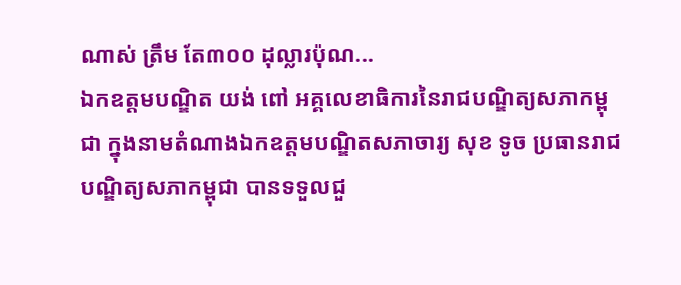ណាស់ ត្រឹម តែ៣០០ ដុល្លារប៉ុណ...
ឯកឧត្តមបណ្ឌិត យង់ ពៅ អគ្គលេខាធិការនៃរាជបណ្ឌិត្យសភាកម្ពុជា ក្នុងនាមតំណាងឯកឧត្តមបណ្ឌិតសភាចារ្យ សុខ ទូច ប្រធានរាជបណ្ឌិត្យសភាកម្ពុជា បានទទួលជួ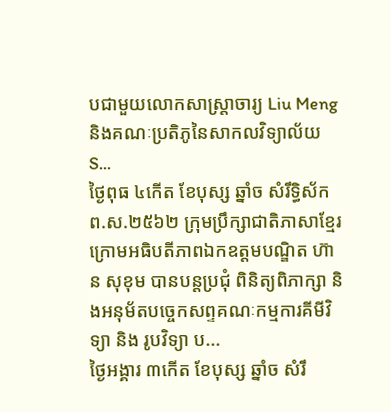បជាមួយលោកសាស្ត្រាចារ្យ Liu Meng និងគណៈប្រតិភូនៃសាកលវិទ្យាល័យ S...
ថ្ងៃពុធ ៤កើត ខែបុស្ស ឆ្នាំច សំរឹទ្ធិស័ក ព.ស.២៥៦២ ក្រុមប្រឹក្សាជាតិភាសាខ្មែរ ក្រោមអធិបតីភាពឯកឧត្តមបណ្ឌិត ហ៊ាន សុខុម បានបន្តប្រជុំ ពិនិត្យពិភាក្សា និងអនុម័តបច្ចេកសព្ទគណៈកម្មការគីមីវិទ្យា និង រូបវិទ្យា ប...
ថ្ងៃអង្គារ ៣កើត ខែបុស្ស ឆ្នាំច សំរឹ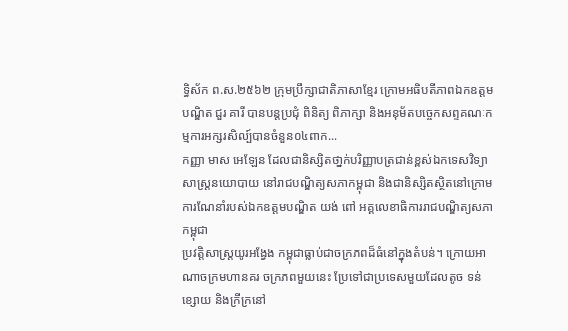ទ្ធិស័ក ព.ស.២៥៦២ ក្រុមប្រឹក្សាជាតិភាសាខ្មែរ ក្រោមអធិបតីភាពឯកឧត្តមបណ្ឌិត ជួរ គារី បានបន្តប្រជុំ ពិនិត្យ ពិភាក្សា និងអនុម័តបច្ចេកសព្ទគណៈកម្មការអក្សរសិល្ប៍បានចំនួន០៤ពាក...
កញ្ញា មាស អេឡែន ដែលជានិស្សិតថា្នក់បរិញ្ញាបត្រជាន់ខ្ពស់ឯកទេសវិទ្យាសាស្ត្រនយោបាយ នៅរាជបណ្ឌិត្យសភាកម្ពុជា និងជានិស្សិតស្ថិតនៅក្រោមការណែនាំរបស់ឯកឧត្តមបណ្ឌិត យង់ ពៅ អគ្គលេខាធិការរាជបណ្ឌិត្យសភាកម្ពុជា
ប្រវត្តិសាស្ត្រយូរអង្វែង កម្ពុជាធ្លាប់ជាចក្រភពដ៏ធំនៅក្នុងតំបន់។ ក្រោយអាណាចក្រមហានគរ ចក្រភពមួយនេះ ប្រែទៅជាប្រទេសមួយដែលតូច ទន់ខ្សោយ និងក្រីក្រនៅ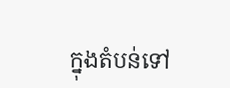ក្នុងតំបន់ទៅ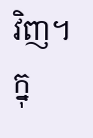វិញ។ ក្នុ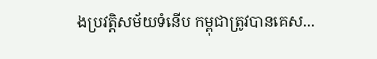ងប្រវត្តិសម័យទំនើប កម្ពុជាត្រូវបានគេស...